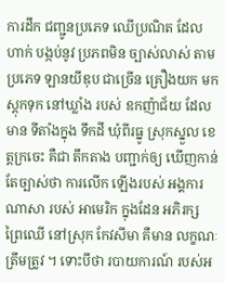ការដឹក ជញ្ជូនប្រភេទ ឈើប្រណិត ដែលហាក់ បង្កប់នូវ ប្រភពមិន ច្បាស់លាស់ តាមប្រភេទ ឡានយីឌុប ជាច្រើន គ្រឿងយក មកស្ដុកទុក នៅឃ្លាំង របស់ ឧកញ៉ាជ័យ ដែលមាន ទីតាំងក្នុង ទឹកដី ឃុំពីរធ្នូ ស្រុកស្នួល ខេត្តក្រចេះ គឺជា តឹកតាង បញ្ជាក់ឲ្យ ឃើញកាន់ តែច្បាស់ថា ការលើក ឡើងរបស់ អង្គការ ណាសា របស់ អាមេរិក ក្នុងដែន អភិរក្ស ព្រៃឈើ នៅស្រុក កែវសីមា គឺមាន លក្ខណៈ ត្រឹមត្រូវ ។ ទោះបីថា របាយការណ៍ របស់អ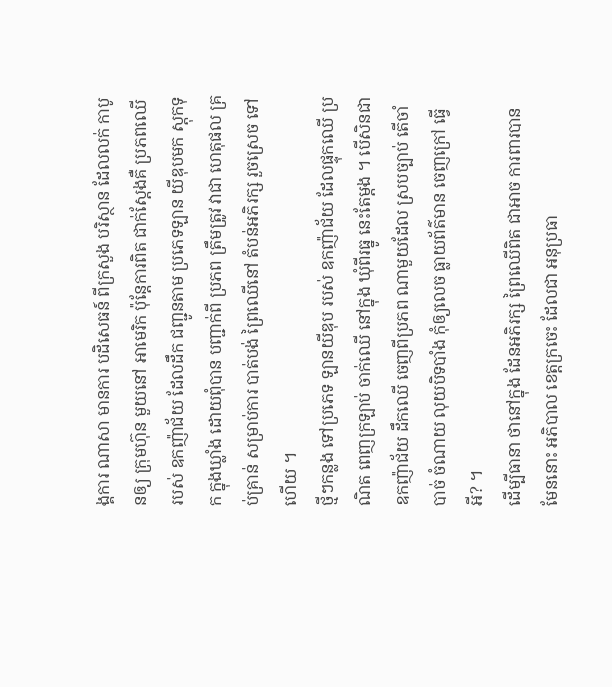ង្គការ ណាសា មានការ បដិសេធន៍ ពីក្រសួង បរិស្ថាន ដែលលក់ កាបូនឲ្យ ក្រុមហ៊ុន មួយនៅ អាមេរិក ប៉ុន្តែការពិត ជាក់ស្ដែងគឺ ប្រភពឈើ របស់ ឧកញ៉ាជ័យ ដែលដឹក ជញ្ជូនតាម ប្រភេទឡាន យីឌុបមក ស្ដុកទុក ក្នុងឃ្លាំង ដោយពុំបាន បញ្ជាក់ពី ប្រភព ត្រឹមត្រូវ វាជា ហេតុផល គ្រប់គ្រាន់ សម្រាប់ការ បាត់បង់ ព្រៃឈើនៅ តំបន់អភិរក្ស រួចស្រេច ទៅហើយ ។
ថ្មីៗកន្លង ទៅប្រភេទ ឡានយីឌុប របស់ ឧកញ៉ាជ័យ ដែលផ្ទុកឈើ ប្រណិត ពេញក្រឡាប់ ចាក់ឈើ នៅក្នុង ឃុំពីរធ្នូ នេះតែម្ដង ។ បើសិនជា ឧកញ៉ាជ័យ ដឹកឈើ ចេញពីប្រភព ណាមួយដែល ស្របច្បាប់ តើចាំបាច់ ចំណាយ លុយបិទបាំង កុំឲ្យលេច ធ្លាយព័ត៌មាន ចេញក្រៅ ធ្វើអី? ។
ដើម្បីធានា ថានៅក្នុង ដែនអភិរក្ស ព្រៃឈើពិត ជាអាច ការពារបាន មែននោះ អភិបាល ខេត្តក្រចេះ ដែលជា អនុប្រធា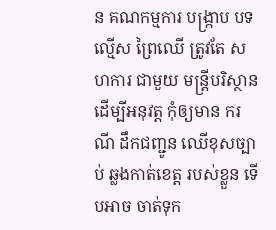ន គណកម្មការ បង្ក្រាប បទល្មើស ព្រៃឈើ ត្រូវតែ សហការ ជាមួយ មន្ត្រីបរិស្ថាន ដើម្បីអនុវត្ត កុំឲ្យមាន ករណី ដឹកជញ្ជូន ឈើខុសច្បាប់ ឆ្លងកាត់ខេត្ត របស់ខ្លួន ទើបអាច ចាត់ទុក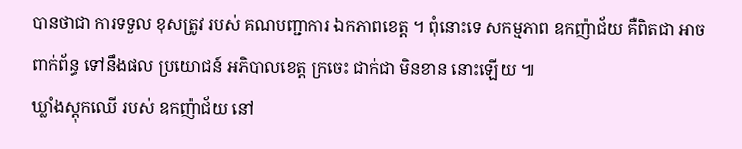បានថាជា ការទទួល ខុសត្រូវ របស់ គណបញ្ជាការ ឯកភាពខេត្ត ។ ពុំនោះទេ សកម្មភាព ឧកញ៉ាជ័យ គឺពិតជា អាចពាក់ព័ន្ធ ទៅនឹងផល ប្រយោជន៍ អភិបាលខេត្ត ក្រចេះ ជាក់ជា មិនខាន នោះឡើយ ៕
ឃ្លាំងស្ដុកឈើ របស់ ឧកញ៉ាជ័យ នៅ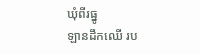ឃុំពីរធ្នូ
ឡានដឹកឈើ រប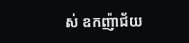ស់ ឧកញ៉ាជ័យ